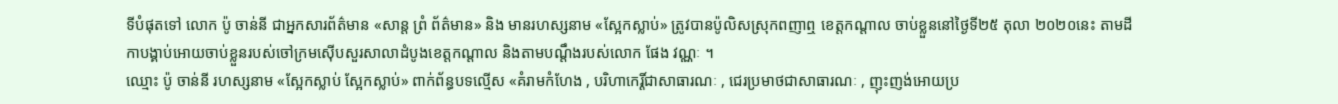ទីបំផុតទៅ លោក ប៉ូ ចាន់នី ជាអ្នកសារព័ត៌មាន «សាន្ត ព្រំ ព័ត៌មាន» និង មានរហស្សនាម «ស្អែកស្លាប់» ត្រូវបានប៉ូលិសស្រុកពញាឮ ខេត្តកណ្តាល ចាប់ខ្លួននៅថ្ងៃទី២៥ តុលា ២០២០នេះ តាមដីកាបង្គាប់អោយចាប់ខ្លួនរបស់ចៅក្រមស៊ើបសួរសាលាដំបូងខេត្តកណ្តាល និងតាមបណ្តឹងរបស់លោក ផែង វណ្ណៈ ។
ឈ្មោះ ប៉ូ ចាន់នី រហស្សនាម «ស្អែកស្លាប់ ស្អែកស្លាប់» ពាក់ព័ន្ធបទល្មើស «គំរាមកំហែង , បរិហាកេរ្តិ៍ជាសាធារណៈ , ជេរប្រមាថជាសាធារណៈ , ញុះញង់អោយប្រ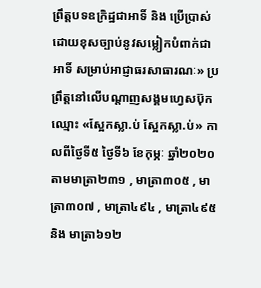ព្រឹត្តបទឧក្រិដ្ឋជាអាទិ៍ និង ប្រើប្រាស់ដោយខុសច្បាប់នូវសម្លៀកបំពាក់ជាអាទិ៍ សម្រាប់អាជ្ញាធរសាធារណៈ» ប្រព្រឹត្តនៅលើបណ្តាញសង្គមហ្វេសប៊ុកឈ្មោះ «ស្អែកស្លា.ប់ ស្អែកស្លា.ប់» កាលពីថ្ងៃទី៥ ថ្ងៃទី៦ ខែកុម្ភៈ ឆ្នាំ២០២០ តាមមាត្រា២៣១ , មាត្រា៣០៥ , មាត្រា៣០៧ , មាត្រា៤៩៤ , មាត្រា៤៩៥ និង មាត្រា៦១២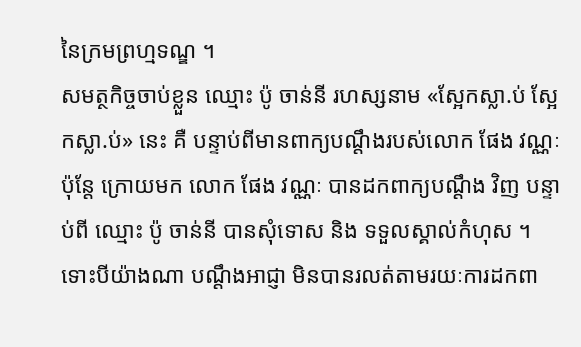នៃក្រមព្រហ្មទណ្ឌ ។
សមត្ថកិច្ចចាប់ខ្លួន ឈ្មោះ ប៉ូ ចាន់នី រហស្សនាម «ស្អែកស្លា.ប់ ស្អែកស្លា.ប់» នេះ គឺ បន្ទាប់ពីមានពាក្យបណ្តឹងរបស់លោក ផែង វណ្ណៈ ប៉ុន្តែ ក្រោយមក លោក ផែង វណ្ណៈ បានដកពាក្យបណ្តឹង វិញ បន្ទាប់ពី ឈ្មោះ ប៉ូ ចាន់នី បានសុំទោស និង ទទួលស្គាល់កំហុស ។
ទោះបីយ៉ាងណា បណ្តឹងអាជ្ញា មិនបានរលត់តាមរយៈការដកពា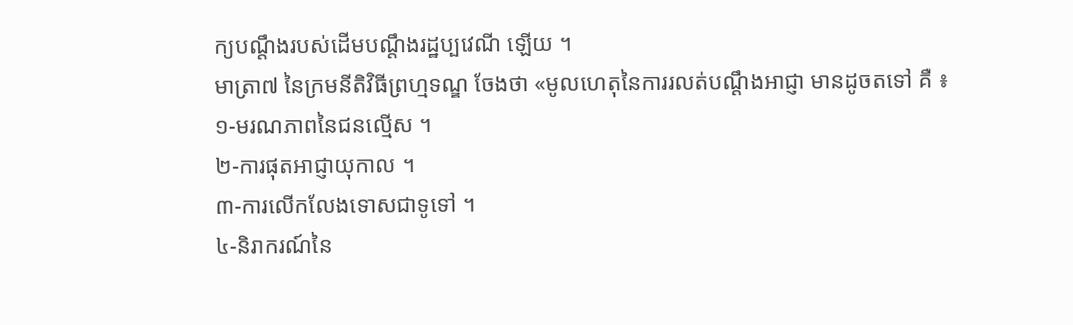ក្យបណ្តឹងរបស់ដើមបណ្តឹងរដ្ឋប្បវេណី ឡើយ ។
មាត្រា៧ នៃក្រមនីតិវិធីព្រហ្មទណ្ឌ ចែងថា «មូលហេតុនៃការរលត់បណ្តឹងអាជ្ញា មានដូចតទៅ គឺ ៖
១-មរណភាពនៃជនល្មើស ។
២-ការផុតអាជ្ញាយុកាល ។
៣-ការលើកលែងទោសជាទូទៅ ។
៤-និរាករណ៍នៃ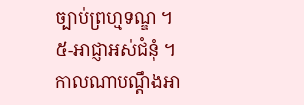ច្បាប់ព្រហ្មទណ្ឌ ។
៥-អាជ្ញាអស់ជំនុំ ។
កាលណាបណ្តឹងអា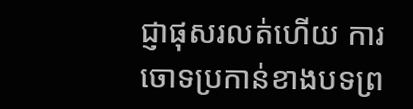ជ្ញាផុសរលត់ហើយ ការចោទប្រកាន់ខាងបទព្រ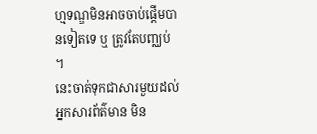ហ្មទណ្ឌមិនអាចចាប់ផ្តើមបានទៀតទេ ឬ ត្រូវតែបញ្ឈប់ ។
នេះចាត់ទុកជាសារមួយដល់អ្នកសារព័ត៌មាន មិន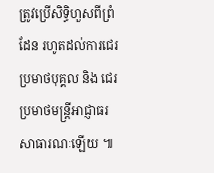ត្រូវប្រើសិទ្ធិហួសពីព្រំដែន រហូតដល់ការជេរប្រមាថបុគ្គល និង ជេរប្រមាថមន្ត្រីអាជ្ញាធរសាធារណៈឡើយ ៕